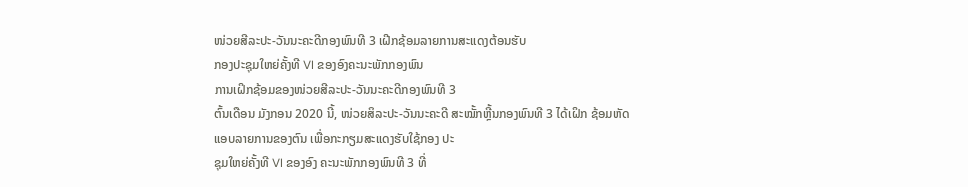ໜ່ວຍສີລະປະ-ວັນນະຄະດີກອງພົນທີ 3 ເຝີກຊ້ອມລາຍການສະແດງຕ້ອນຮັບ
ກອງປະຊຸມໃຫຍ່ຄັ້ງທີ VI ຂອງອົງຄະນະພັກກອງພົນ
ການເຝິກຊ້ອມຂອງໜ່ວຍສີລະປະ-ວັນນະຄະດີກອງພົນທີ 3
ຕົ້ນເດືອນ ມັງກອນ 2020 ນີ້, ໜ່ວຍສິລະປະ-ວັນນະຄະດີ ສະໝັ້ກຫຼີ້ນກອງພົນທີ 3 ໄດ້ເຝິກ ຊ້ອມຫັດແອບລາຍການຂອງຕົນ ເພື່ອກະກຽມສະແດງຮັບໃຊ້ກອງ ປະ
ຊຸມໃຫຍ່ຄັ້ງທີ VI ຂອງອົງ ຄະນະພັກກອງພົນທີ 3 ທີ່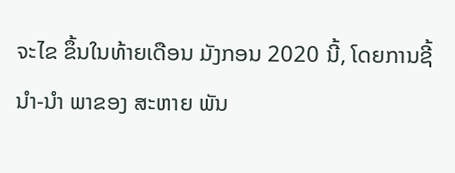ຈະໄຂ ຂຶ້ນໃນທ້າຍເດືອນ ມັງກອນ 2020 ນີ້, ໂດຍການຊີ້ນຳ-ນຳ ພາຂອງ ສະຫາຍ ພັນ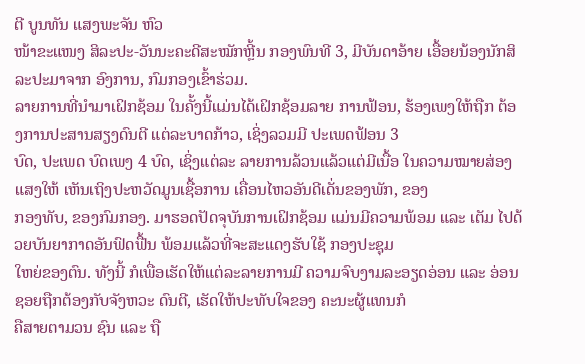ຕີ ບູນທັນ ແສງພະຈັນ ຫົວ
ໜ້າຂະແໜງ ສິລະປະ-ວັນນະຄະດີສະໝັກຫຼີ້ນ ກອງພົນທີ 3, ມີບັນດາອ້າຍ ເອື້ອຍນ້ອງນັກສິລະປະມາຈາກ ອົງການ, ກົມກອງເຂົ້າຮ່ວມ.
ລາຍການທີ່ນຳມາເຝິກຊ້ອມ ໃນຄັ້ງນີ້ແມ່ນໄດ້ເຝິກຊ້ອມລາຍ ການຟ້ອນ, ຮ້ອງເພງໃຫ້ຖືກ ຕ້ອງການປະສານສຽງດົນຕີ ແຕ່ລະບາດກ້າວ, ເຊິ່ງລວມມີ ປະເພດຟ້ອນ 3
ບົດ, ປະເພດ ບົດເພງ 4 ບົດ, ເຊິ່ງແຕ່ລະ ລາຍການລ້ວນແລ້ວແຕ່ມີເນື້ອ ໃນຄວາມໝາຍສ່ອງແສງໃຫ້ ເຫັນເຖິງປະຫວັດມູນເຊື້ອການ ເຄື່ອນໄຫວອັນດີເດັ່ນຂອງພັກ, ຂອງ
ກອງທັບ, ຂອງກົມກອງ. ມາຮອດປັດຈຸບັນການເຝິກຊ້ອມ ແມ່ນມີຄວາມພ້ອມ ແລະ ເຕັມ ໄປດ້ວຍບັນຍາກາດອັນຟົດຟື້ນ ພ້ອມແລ້ວທີ່ຈະສະແດງຮັບໃຊ້ ກອງປະຊຸມ
ໃຫຍ່ຂອງຕົນ. ທັງນີ້ ກໍເພື່ອເຮັດໃຫ້ແຕ່ລະລາຍການມີ ຄວາມຈົບງາມລະອຽດອ່ອນ ແລະ ອ່ອນຊອຍຖືກຕ້ອງກັບຈັງຫວະ ດົນຕີ, ເຮັດໃຫ້ປະທັບໃຈຂອງ ຄະນະຜູ້ແທນກໍ
ຄືສາຍຕາມວນ ຊົນ ແລະ ຖື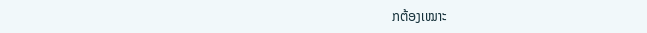ກຕ້ອງເໝາະ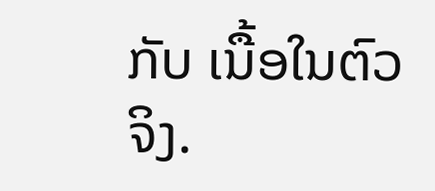ກັບ ເນື້ອໃນຕົວຈິງ.